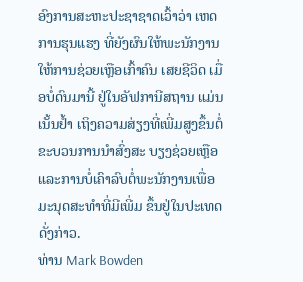ອົງການສະຫະປະຊາຊາດເວົ້າວ່າ ເຫດການຮຸນແຮງ ທີ່ຍັງຜົນໃຫ້ພະນັກງານໃຫ້ການຊ່ວຍເຫຼືອເກົ້າຄົນ ເສຍຊີວິດ ເມື່ອບໍ່ດົນມານີ້ ຢູ່ໃນອັຟການີສຖານ ແມ່ນເນັ້ນຢໍ້າ ເຖິງຄວາມສ່ຽງທີ່ເພີ່ມສູງຂຶ້ນຕໍ່ຂະບວນການນໍາສົ່ງສະ ບຽງຊ່ວຍເຫຼືອແລະການບໍ່ເຄົາລົບຕໍ່ພະນັກງານເພື່ອມະນຸດສະທໍາທີ່ມີເພີ່ມ ຂຶ້ນຢູ່ໃນປະເທດດັ່ງກ່າວ.
ທ່ານ Mark Bowden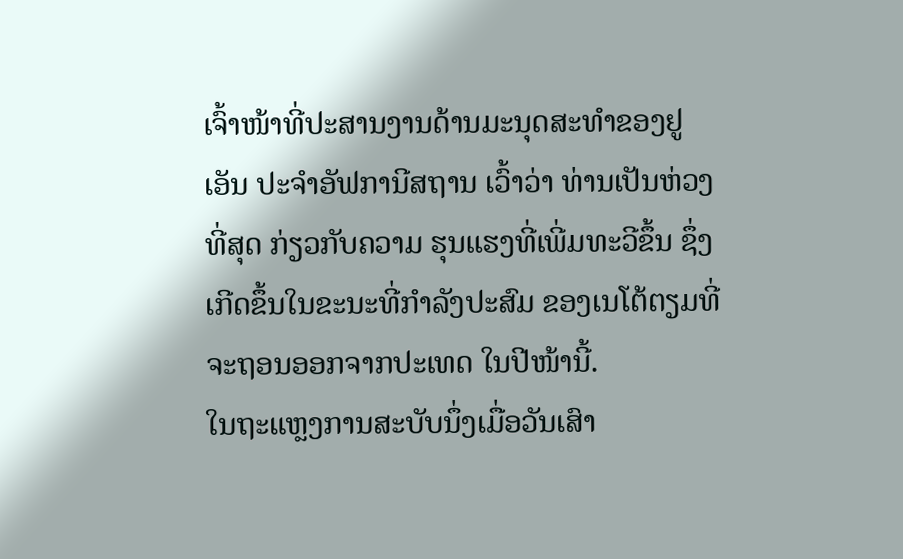ເຈົ້າໜ້າທີ່ປະສານງານດ້ານມະນຸດສະທໍາຂອງຢູເອັນ ປະຈໍາອັຟການີສຖານ ເວົ້າວ່າ ທ່ານເປັນຫ່ວງທີ່ສຸດ ກ່ຽວກັບຄວາມ ຮຸນແຮງທີ່ເພີ່ມທະວີຂຶ້ນ ຊຶ່ງເກີດຂຶ້ນໃນຂະນະທີ່ກໍາລັງປະສົມ ຂອງເນໂຕ້ຕຽມທີ່ຈະຖອນອອກຈາກປະເທດ ໃນປີໜ້ານີ້.
ໃນຖະແຫຼງການສະບັບນຶ່ງເມື່ອວັນເສົາ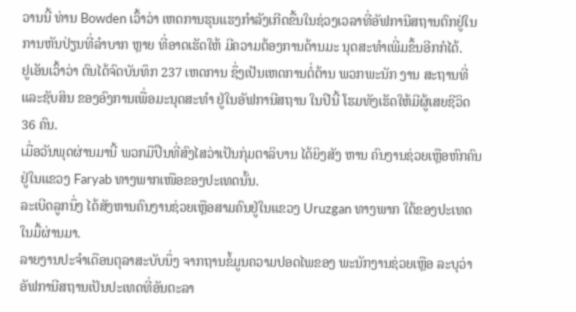ວານນີ້ ທ່ານ Bowden ເວົ້າວ່າ ເຫດການຮຸນແຮງກໍາລັງເກີດຂື້ນໃນຊ່ວງເວລາທີ່ອັຟການີສຖານຕົກຢູ່ໃນ ການຫັນປ່ຽນທີ່ລໍາບາກ ຫຼາຍ ທີ່ອາດເຮັດໃຫ້ ມີຄວາມຕ້ອງການດ້ານມະ ນຸດສະທໍາເພີ່ມຂຶ້ນອີກກໍໄດ້.
ຢູເອັນເວົ້າວ່າ ຕົນໄດ້ຈົດບັນທຶກ 237 ເຫດການ ຊຶ່ງເປັນເຫດການຕໍ່ຕ້ານ ພວກພະນັກ ງານ ສະຖານທີ່ ແລະຊັບສິນ ຂອງອົງການເພື່ອມະນຸດສະທໍາ ຢູ່ໃນອັຟການີສຖານ ໃນປີນີ້ ໂຮມທັງເຮັດໃຫ້ມີຜູ້ເສຍຊີວິດ 36 ຄົນ.
ເມື່ອວັນພຸດຜ່ານມານີ້ ພວກມືປືນທີ່ສົງໄສວ່າເປັນກຸ່ມຕາລິບານ ໄດ້ຍິງສັງ ຫານ ຄົນງານຊ່ວຍເຫຼືອຫົກຄົນ ຢູ່ໃນແຂວງ Faryab ທາງພາກເໜືອຂອງປະເທດນັ້ນ.
ລະເບີດລູກນຶ່ງ ໄດ້ສັງຫານຄົນງານຊ່ວຍເຫຼືອສາມຄົນຢູ່ໃນແຂວງ Uruzgan ທາງພາກ ໃຕ້ຂອງປະເທດ ໃນມື້ຜ່ານມາ.
ລາຍງານປະຈໍາເດືອນຕຸລາສະບັບນຶ່ງ ຈາກຖານຂໍ້ມູນຄວາມປອດໄພຂອງ ພະນັກງານຊ່ວຍເຫຼືອ ລະບຸວ່າ ອັຟການີສຖານເປັນປະເທດທີ່ອັນຕະລາ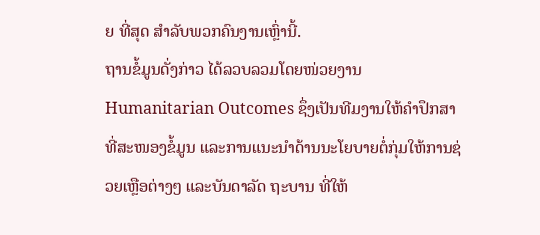ຍ ທີ່ສຸດ ສໍາລັບພວກຄົນງານເຫຼົ່ານີ້.
ຖານຂໍ້ມູນດັ່ງກ່າວ ໄດ້ລວບລວມໂດຍໜ່ວຍງານ Humanitarian Outcomes ຊຶ່ງເປັນທີມງານໃຫ້ຄໍາປຶກສາ ທີ່ສະໜອງຂໍ້ມູນ ແລະການແນະນໍາດ້ານນະໂຍບາຍຕໍ່ກຸ່ມໃຫ້ການຊ່ວຍເຫຼືອຕ່າງໆ ແລະບັນດາລັດ ຖະບານ ທີ່ໃຫ້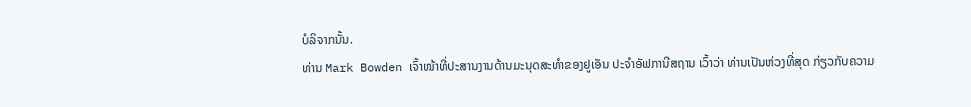ບໍລິຈາກນັ້ນ.
ທ່ານ Mark Bowden ເຈົ້າໜ້າທີ່ປະສານງານດ້ານມະນຸດສະທໍາຂອງຢູເອັນ ປະຈໍາອັຟການີສຖານ ເວົ້າວ່າ ທ່ານເປັນຫ່ວງທີ່ສຸດ ກ່ຽວກັບຄວາມ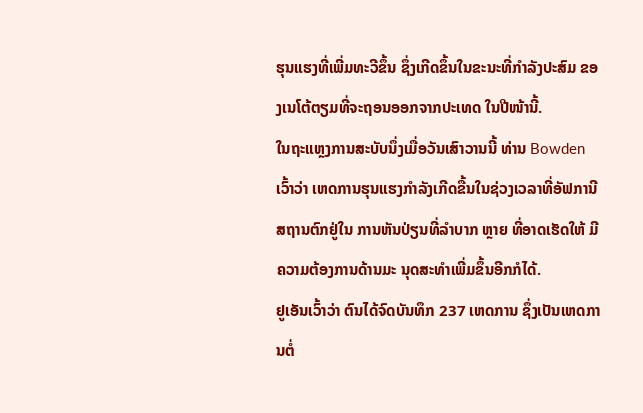ຮຸນແຮງທີ່ເພີ່ມທະວີຂຶ້ນ ຊຶ່ງເກີດຂຶ້ນໃນຂະນະທີ່ກໍາລັງປະສົມ ຂອງເນໂຕ້ຕຽມທີ່ຈະຖອນອອກຈາກປະເທດ ໃນປີໜ້ານີ້.
ໃນຖະແຫຼງການສະບັບນຶ່ງເມື່ອວັນເສົາວານນີ້ ທ່ານ Bowden ເວົ້າວ່າ ເຫດການຮຸນແຮງກໍາລັງເກີດຂື້ນໃນຊ່ວງເວລາທີ່ອັຟການີສຖານຕົກຢູ່ໃນ ການຫັນປ່ຽນທີ່ລໍາບາກ ຫຼາຍ ທີ່ອາດເຮັດໃຫ້ ມີຄວາມຕ້ອງການດ້ານມະ ນຸດສະທໍາເພີ່ມຂຶ້ນອີກກໍໄດ້.
ຢູເອັນເວົ້າວ່າ ຕົນໄດ້ຈົດບັນທຶກ 237 ເຫດການ ຊຶ່ງເປັນເຫດການຕໍ່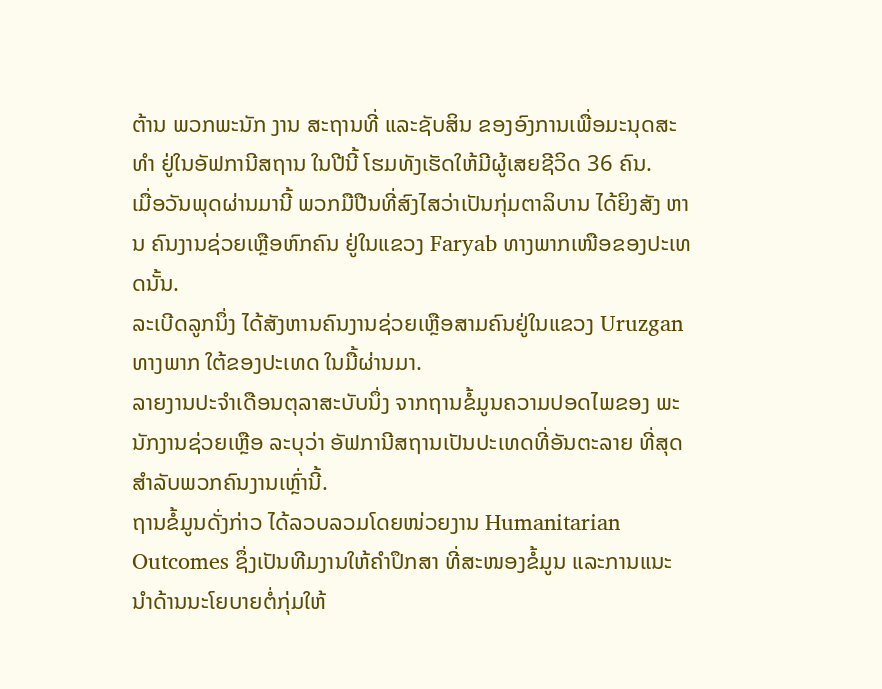ຕ້ານ ພວກພະນັກ ງານ ສະຖານທີ່ ແລະຊັບສິນ ຂອງອົງການເພື່ອມະນຸດສະທໍາ ຢູ່ໃນອັຟການີສຖານ ໃນປີນີ້ ໂຮມທັງເຮັດໃຫ້ມີຜູ້ເສຍຊີວິດ 36 ຄົນ.
ເມື່ອວັນພຸດຜ່ານມານີ້ ພວກມືປືນທີ່ສົງໄສວ່າເປັນກຸ່ມຕາລິບານ ໄດ້ຍິງສັງ ຫານ ຄົນງານຊ່ວຍເຫຼືອຫົກຄົນ ຢູ່ໃນແຂວງ Faryab ທາງພາກເໜືອຂອງປະເທດນັ້ນ.
ລະເບີດລູກນຶ່ງ ໄດ້ສັງຫານຄົນງານຊ່ວຍເຫຼືອສາມຄົນຢູ່ໃນແຂວງ Uruzgan ທາງພາກ ໃຕ້ຂອງປະເທດ ໃນມື້ຜ່ານມາ.
ລາຍງານປະຈໍາເດືອນຕຸລາສະບັບນຶ່ງ ຈາກຖານຂໍ້ມູນຄວາມປອດໄພຂອງ ພະນັກງານຊ່ວຍເຫຼືອ ລະບຸວ່າ ອັຟການີສຖານເປັນປະເທດທີ່ອັນຕະລາຍ ທີ່ສຸດ ສໍາລັບພວກຄົນງານເຫຼົ່ານີ້.
ຖານຂໍ້ມູນດັ່ງກ່າວ ໄດ້ລວບລວມໂດຍໜ່ວຍງານ Humanitarian Outcomes ຊຶ່ງເປັນທີມງານໃຫ້ຄໍາປຶກສາ ທີ່ສະໜອງຂໍ້ມູນ ແລະການແນະນໍາດ້ານນະໂຍບາຍຕໍ່ກຸ່ມໃຫ້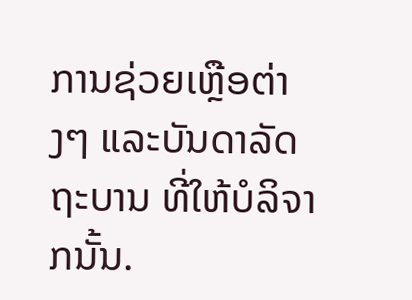ການຊ່ວຍເຫຼືອຕ່າງໆ ແລະບັນດາລັດ ຖະບານ ທີ່ໃຫ້ບໍລິຈາກນັ້ນ.